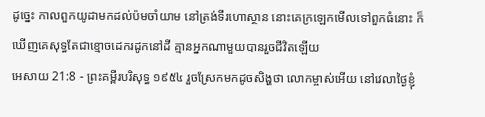ដូច្នេះ កាលពួកយូដាមកដល់ប៉មចាំយាម នៅត្រង់ទីរហោស្ថាន នោះគេក្រឡេកមើលទៅពួកធំនោះ ក៏ឃើញគេសុទ្ធតែជាខ្មោចដេករដូកនៅដី គ្មានអ្នកណាមួយបានរួចជីវិតឡើយ
អេសាយ 21:8 - ព្រះគម្ពីរបរិសុទ្ធ ១៩៥៤ រួចស្រែកមកដូចសិង្ហថា លោកម្ចាស់អើយ នៅវេលាថ្ងៃខ្ញុំ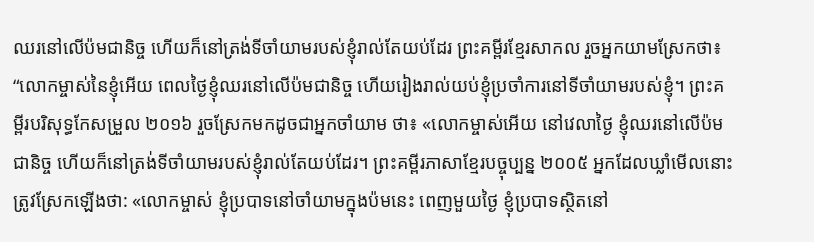ឈរនៅលើប៉មជានិច្ច ហើយក៏នៅត្រង់ទីចាំយាមរបស់ខ្ញុំរាល់តែយប់ដែរ ព្រះគម្ពីរខ្មែរសាកល រួចអ្នកយាមស្រែកថា៖ “លោកម្ចាស់នៃខ្ញុំអើយ ពេលថ្ងៃខ្ញុំឈរនៅលើប៉មជានិច្ច ហើយរៀងរាល់យប់ខ្ញុំប្រចាំការនៅទីចាំយាមរបស់ខ្ញុំ។ ព្រះគម្ពីរបរិសុទ្ធកែសម្រួល ២០១៦ រួចស្រែកមកដូចជាអ្នកចាំយាម ថា៖ «លោកម្ចាស់អើយ នៅវេលាថ្ងៃ ខ្ញុំឈរនៅលើប៉មជានិច្ច ហើយក៏នៅត្រង់ទីចាំយាមរបស់ខ្ញុំរាល់តែយប់ដែរ។ ព្រះគម្ពីរភាសាខ្មែរបច្ចុប្បន្ន ២០០៥ អ្នកដែលឃ្លាំមើលនោះត្រូវស្រែកឡើងថា: «លោកម្ចាស់ ខ្ញុំប្របាទនៅចាំយាមក្នុងប៉មនេះ ពេញមួយថ្ងៃ ខ្ញុំប្របាទស្ថិតនៅ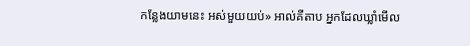កន្លែងយាមនេះ អស់មួយយប់» អាល់គីតាប អ្នកដែលឃ្លាំមើល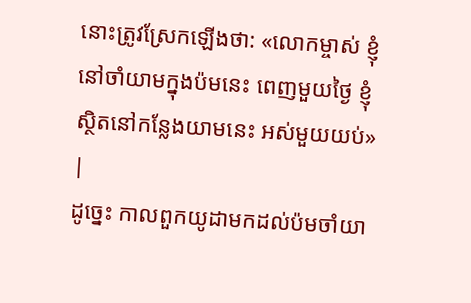នោះត្រូវស្រែកឡើងថា: «លោកម្ចាស់ ខ្ញុំនៅចាំយាមក្នុងប៉មនេះ ពេញមួយថ្ងៃ ខ្ញុំស្ថិតនៅកន្លែងយាមនេះ អស់មួយយប់» |
ដូច្នេះ កាលពួកយូដាមកដល់ប៉មចាំយា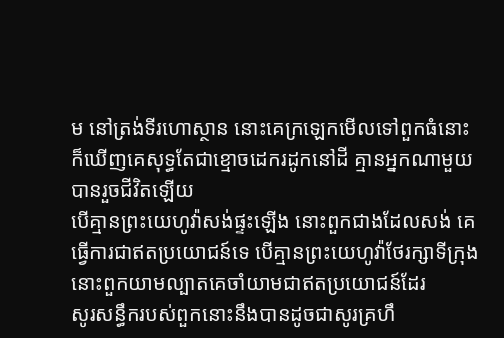ម នៅត្រង់ទីរហោស្ថាន នោះគេក្រឡេកមើលទៅពួកធំនោះ ក៏ឃើញគេសុទ្ធតែជាខ្មោចដេករដូកនៅដី គ្មានអ្នកណាមួយបានរួចជីវិតឡើយ
បើគ្មានព្រះយេហូវ៉ាសង់ផ្ទះឡើង នោះពួកជាងដែលសង់ គេធ្វើការជាឥតប្រយោជន៍ទេ បើគ្មានព្រះយេហូវ៉ាថែរក្សាទីក្រុង នោះពួកយាមល្បាតគេចាំយាមជាឥតប្រយោជន៍ដែរ
សូរសន្ធឹករបស់ពួកនោះនឹងបានដូចជាសូរគ្រហឹ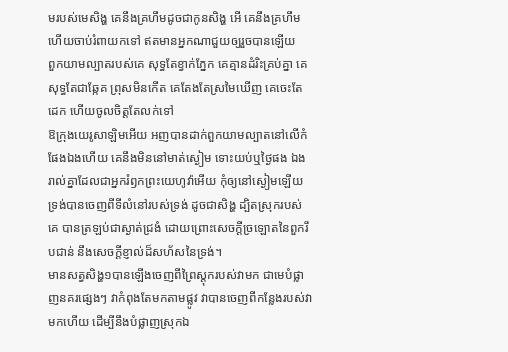មរបស់មេសិង្ហ គេនឹងគ្រហឹមដូចជាកូនសិង្ហ អើ គេនឹងគ្រហឹម ហើយចាប់រំពាយកទៅ ឥតមានអ្នកណាជួយឲ្យរួចបានឡើយ
ពួកយាមល្បាតរបស់គេ សុទ្ធតែខ្វាក់ភ្នែក គេគ្មានដំរិះគ្រប់គ្នា គេសុទ្ធតែជាឆ្កែគ ព្រុសមិនកើត គេតែងតែស្រមៃឃើញ គេចេះតែដេក ហើយចូលចិត្តតែលក់ទៅ
ឱក្រុងយេរូសាឡិមអើយ អញបានដាក់ពួកយាមល្បាតនៅលើកំផែងឯងហើយ គេនឹងមិននៅមាត់ស្ងៀម ទោះយប់ឬថ្ងៃផង ឯងរាល់គ្នាដែលជាអ្នករំឭកព្រះយេហូវ៉ាអើយ កុំឲ្យនៅស្ងៀមឡើយ
ទ្រង់បានចេញពីទីលំនៅរបស់ទ្រង់ ដូចជាសិង្ហ ដ្បិតស្រុករបស់គេ បានត្រឡប់ជាស្ងាត់ជ្រងំ ដោយព្រោះសេចក្ដីច្រឡោតនៃពួករឹបជាន់ នឹងសេចក្ដីខ្ញាល់ដ៏សហ័សនៃទ្រង់។
មានសត្វសិង្ហ១បានឡើងចេញពីព្រៃស្តុករបស់វាមក ជាមេបំផ្លាញនគរផ្សេងៗ វាកំពុងតែមកតាមផ្លូវ វាបានចេញពីកន្លែងរបស់វាមកហើយ ដើម្បីនឹងបំផ្លាញស្រុកឯ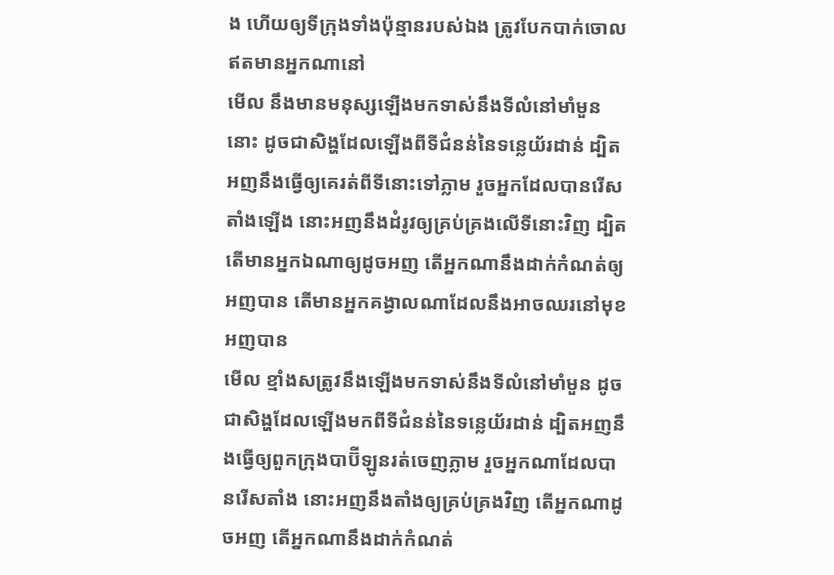ង ហើយឲ្យទីក្រុងទាំងប៉ុន្មានរបស់ឯង ត្រូវបែកបាក់ចោល ឥតមានអ្នកណានៅ
មើល នឹងមានមនុស្សឡើងមកទាស់នឹងទីលំនៅមាំមួននោះ ដូចជាសិង្ហដែលឡើងពីទីជំនន់នៃទន្លេយ័រដាន់ ដ្បិតអញនឹងធ្វើឲ្យគេរត់ពីទីនោះទៅភ្លាម រួចអ្នកដែលបានរើសតាំងឡើង នោះអញនឹងដំរូវឲ្យគ្រប់គ្រងលើទីនោះវិញ ដ្បិតតើមានអ្នកឯណាឲ្យដូចអញ តើអ្នកណានឹងដាក់កំណត់ឲ្យអញបាន តើមានអ្នកគង្វាលណាដែលនឹងអាចឈរនៅមុខអញបាន
មើល ខ្មាំងសត្រូវនឹងឡើងមកទាស់នឹងទីលំនៅមាំមួន ដូចជាសិង្ហដែលឡើងមកពីទីជំនន់នៃទន្លេយ័រដាន់ ដ្បិតអញនឹងធ្វើឲ្យពួកក្រុងបាប៊ីឡូនរត់ចេញភ្លាម រួចអ្នកណាដែលបានរើសតាំង នោះអញនឹងតាំងឲ្យគ្រប់គ្រងវិញ តើអ្នកណាដូចអញ តើអ្នកណានឹងដាក់កំណត់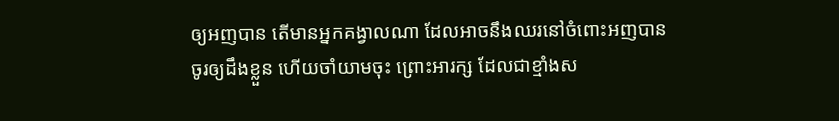ឲ្យអញបាន តើមានអ្នកគង្វាលណា ដែលអាចនឹងឈរនៅចំពោះអញបាន
ចូរឲ្យដឹងខ្លួន ហើយចាំយាមចុះ ព្រោះអារក្ស ដែលជាខ្មាំងស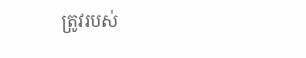ត្រូវរបស់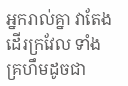អ្នករាល់គ្នា វាតែងដើរក្រវែល ទាំងគ្រហឹមដូចជា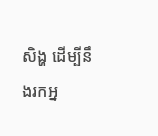សិង្ហ ដើម្បីនឹងរកអ្ន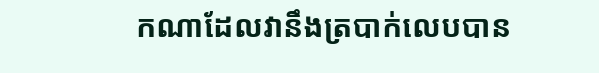កណាដែលវានឹងត្របាក់លេបបាន